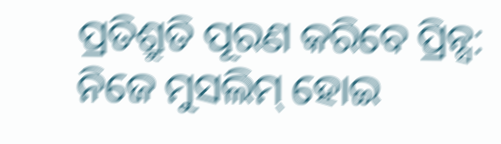ପ୍ରତିଶ୍ରୁତି ପୂରଣ କରିବେ ପ୍ରିନ୍ସ: ନିଜେ ମୁସଲିମ୍ ହୋଇ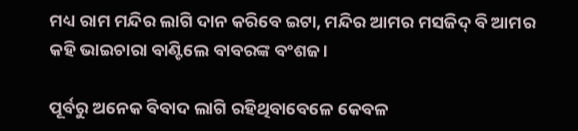ମଧ୍ୟ ରାମ ମନ୍ଦିର ଲାଗି ଦାନ କରିବେ ଇଟା, ମନ୍ଦିର ଆମର ମସଜିଦ୍ ବି ଆମର କହି ଭାଇଚାରା ବାଣ୍ଟିଲେ ବାବରଙ୍କ ବଂଶଜ ।

ପୂର୍ବରୁ ଅନେକ ବିବାଦ ଲାଗି ରହିଥିବାବେଳେ କେବଳ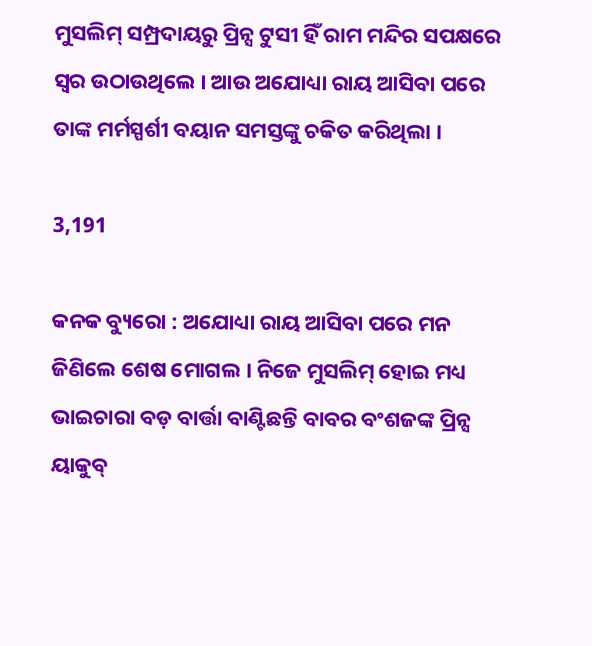ମୁସଲିମ୍ ସମ୍ପ୍ରଦାୟରୁ ପ୍ରିନ୍ସ ଟୁସୀ ହିଁ ରାମ ମନ୍ଦିର ସପକ୍ଷରେ ସ୍ୱର ଉଠାଉଥିଲେ । ଆଉ ଅଯୋଧ୍ୟା ରାୟ ଆସିବା ପରେ ତାଙ୍କ ମର୍ମସ୍ପର୍ଶୀ ବୟାନ ସମସ୍ତଙ୍କୁ ଚକିତ କରିଥିଲା ।

3,191

କନକ ବ୍ୟୁରୋ : ଅଯୋଧ୍ୟା ରାୟ ଆସିବା ପରେ ମନ ଜିଣିଲେ ଶେଷ ମୋଗଲ । ନିଜେ ମୁସଲିମ୍ ହୋଇ ମଧ୍ୟ ଭାଇଚାରା ବଡ଼ ବାର୍ତ୍ତା ବାଣ୍ଟିଛନ୍ତି ବାବର ବଂଶଜଙ୍କ ପ୍ରିନ୍ସ ୟାକୁବ୍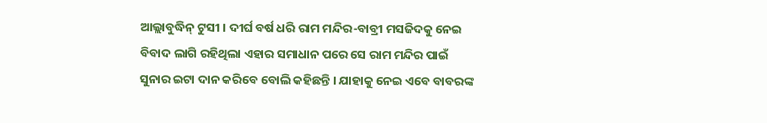ଆଲ୍ଲାବୁଦ୍ଧିନ୍ ଟୁସୀ । ଦୀର୍ଘ ବର୍ଷ ଧରି ରାମ ମନ୍ଦିର-ବାବ୍ରୀ ମସଜିଦକୁ ନେଇ ବିବାଦ ଲାଗି ରହିଥିଲା ଏହାର ସମାଧାନ ପରେ ସେ ରାମ ମନ୍ଦିର ପାଇଁ ସୁନାର ଇଟା ଦାନ କରିବେ ବୋଲି କହିଛନ୍ତି । ଯାହାକୁ ନେଇ ଏବେ ବାବରଙ୍କ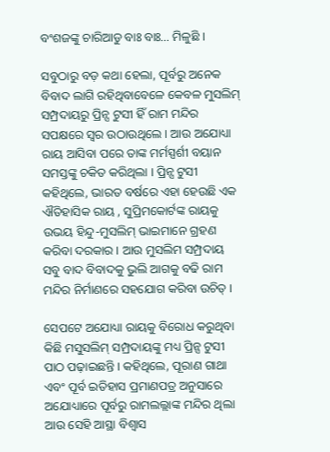ବଂଶଜଙ୍କୁ ଚାରିଆଡୁ ବାଃ ବାଃ… ମିଳୁଛି ।

ସବୁଠାରୁ ବଡ଼ କଥା ହେଲା, ପୂର୍ବରୁ ଅନେକ ବିବାଦ ଲାଗି ରହିଥିବାବେଳେ କେବଳ ମୁସଲିମ୍ ସମ୍ପ୍ରଦାୟରୁ ପ୍ରିନ୍ସ ଟୁସୀ ହିଁ ରାମ ମନ୍ଦିର ସପକ୍ଷରେ ସ୍ୱର ଉଠାଉଥିଲେ । ଆଉ ଅଯୋଧ୍ୟା ରାୟ ଆସିବା ପରେ ତାଙ୍କ ମର୍ମସ୍ପର୍ଶୀ ବୟାନ ସମସ୍ତଙ୍କୁ ଚକିତ କରିଥିଲା । ପ୍ରିନ୍ସ ଟୁସୀ କହିଥିଲେ, ଭାରତ ବର୍ଷରେ ଏହା ହେଉଛି ଏକ ଐତିହାସିକ ରାୟ , ସୁପ୍ରିମକୋର୍ଟଙ୍କ ରାୟକୁ ଉଭୟ ହିନ୍ଦୁ-ମୁସଲିମ୍ ଭାଇମାନେ ଗ୍ରହଣ କରିବା ଦରକାର । ଆଉ ମୁସଲିମ ସମ୍ପ୍ରଦାୟ ସବୁ ବାଦ ବିବାଦକୁ ଭୁଲି ଆଗକୁ ବଢି ରାମ ମନ୍ଦିର ନିର୍ମାଣରେ ସହଯୋଗ କରିବା ଉଚିତ୍ ।

ସେପଟେ ଅଯୋଧ୍ୟା ରାୟକୁ ବିରୋଧ କରୁଥିବା କିଛି ମସୁସଲିମ୍ ସମ୍ପ୍ରଦାୟଙ୍କୁ ମଧ୍ୟ ପ୍ରିନ୍ସ ଟୁସୀ ପାଠ ପଢ଼ାଇଛନ୍ତି । କହିଥିଲେ, ପୂରାଣ ଗାଥା ଏବଂ ପୂର୍ବ ଇତିହାସ ପ୍ରମାଣପତ୍ର ଅନୁସାରେ ଅଯୋଧ୍ୟାରେ ପୂର୍ବରୁ ରାମଲଲ୍ଲାଙ୍କ ମନ୍ଦିର ଥିଲା ଆଉ ସେହି ଆସ୍ଥା ବିଶ୍ୱାସ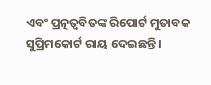ଏବଂ ପ୍ରତ୍ନତ୍ୱବିତଙ୍କ ରିପୋର୍ଟ ମୁତାବକ ସୁପ୍ରିମକୋର୍ଟ ରାୟ ଦେଇଛନ୍ତି ।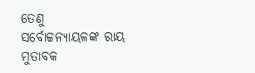ତେଣୁ ସର୍ବୋଚ୍ଚନ୍ୟାୟଳଙ୍କ ରାୟ ମୁତାବକ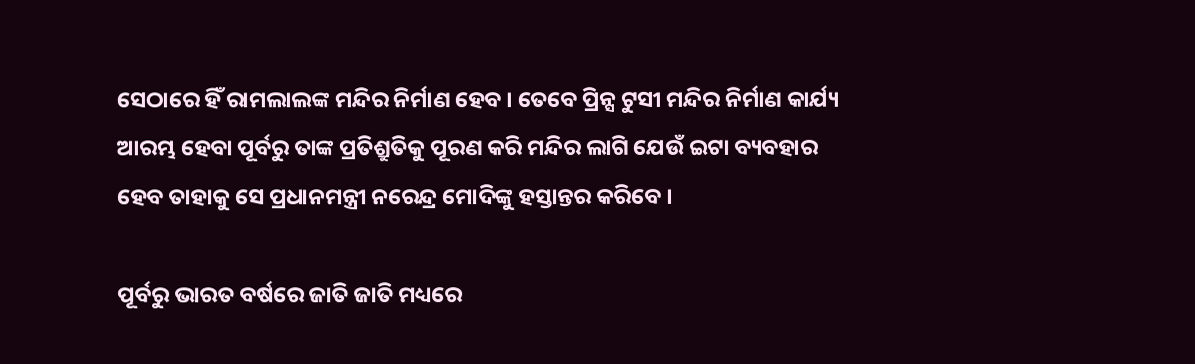ସେଠାରେ ହିଁ ରାମଲାଲଙ୍କ ମନ୍ଦିର ନିର୍ମାଣ ହେବ । ତେବେ ପ୍ରିନ୍ସ ଟୁସୀ ମନ୍ଦିର ନିର୍ମାଣ କାର୍ଯ୍ୟ ଆରମ୍ଭ ହେବା ପୂର୍ବରୁ ତାଙ୍କ ପ୍ରତିଶ୍ରୁତିକୁ ପୂରଣ କରି ମନ୍ଦିର ଲାଗି ଯେଉଁ ଇଟା ବ୍ୟବହାର ହେବ ତାହାକୁ ସେ ପ୍ରଧାନମନ୍ତ୍ରୀ ନରେନ୍ଦ୍ର ମୋଦିଙ୍କୁ ହସ୍ତାନ୍ତର କରିବେ ।

ପୂର୍ବରୁ ଭାରତ ବର୍ଷରେ ଜାତି ଜାତି ମଧ୍ୟରେ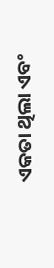ଏକତା ଥିଲା ଏବଂ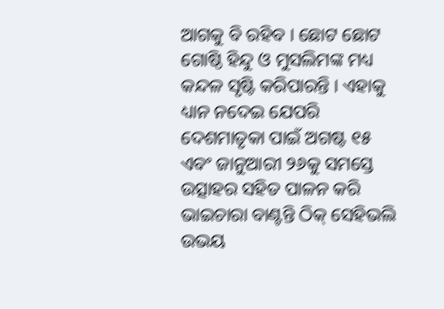ଆଗକୁ ବି ରହିବ । ଛୋଟ ଛୋଟ ଗୋଷ୍ଠି ହିନ୍ଦୁ ଓ ମୁସଲିମଙ୍କ ମଧ୍ୟ କନ୍ଦଳ ସୃଷ୍ଟି କରିପାରନ୍ତି । ଏହାକୁ ଧ୍ୟାନ ନଦେଇ ଯେପରି ଦେଶମାତୃକା ପାଇଁ ଅଗଷ୍ଟ ୧୫ ଏବଂ ଜାନୁଆରୀ ୨୬କୁ ସମସ୍ତେ ଉତ୍ସାହର ସହିତ ପାଳନ କରି ଭାଇଚାରା ବାଣ୍ଟନ୍ତି ଠିକ୍ ସେହିଭଲି ଉଭୟ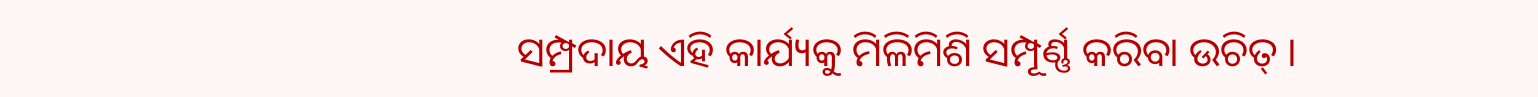ସମ୍ପ୍ରଦାୟ ଏହି କାର୍ଯ୍ୟକୁ ମିଳିମିଶି ସମ୍ପୂର୍ଣ୍ଣ କରିବା ଉଚିତ୍ ।